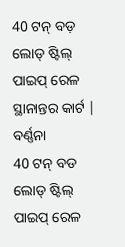40 ଟନ୍ ବଡ଼ ଲୋଡ୍ ଷ୍ଟିଲ୍ ପାଇପ୍ ରେଳ ସ୍ଥାନାନ୍ତର କାର୍ଟ |
ବର୍ଣ୍ଣନା
40 ଟନ୍ ବଡ ଲୋଡ୍ ଷ୍ଟିଲ୍ ପାଇପ୍ ରେଳ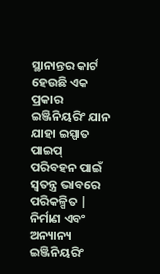ସ୍ଥାନାନ୍ତର କାର୍ଟ ହେଉଛି ଏକ ପ୍ରକାର ଇଞ୍ଜିନିୟରିଂ ଯାନ ଯାହା ଇସ୍ପାତ ପାଇପ୍ ପରିବହନ ପାଇଁ ସ୍ୱତନ୍ତ୍ର ଭାବରେ ପରିକଳ୍ପିତ | ନିର୍ମାଣ ଏବଂ ଅନ୍ୟାନ୍ୟ ଇଞ୍ଜିନିୟରିଂ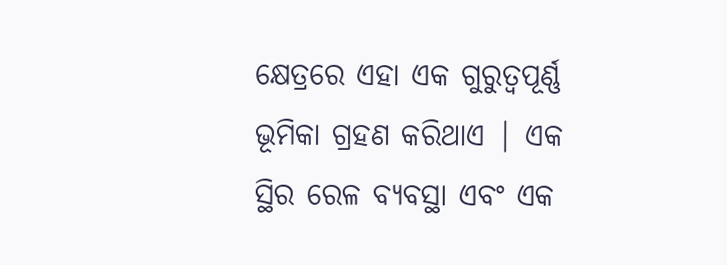କ୍ଷେତ୍ରରେ ଏହା ଏକ ଗୁରୁତ୍ୱପୂର୍ଣ୍ଣ ଭୂମିକା ଗ୍ରହଣ କରିଥାଏ | ଏକ ସ୍ଥିର ରେଳ ବ୍ୟବସ୍ଥା ଏବଂ ଏକ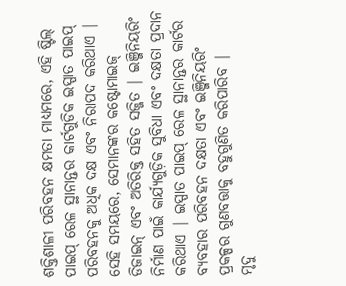ଶକ୍ତିଶାଳୀ ପରିବହନ କ୍ଷମତା ମାଧ୍ୟମରେ, ଏହି ଷ୍ଟିଲ୍ ପାଇପ୍ ରେଳ ସ୍ଥାନାନ୍ତର କାର୍ଟଗୁଡିକ ଇସ୍ପାତ ପାଇପ୍ ପରିବହନକୁ ଅଧିକ ଦକ୍ଷ ଏବଂ ନିରାପଦ କରିଥାଏ | ସେହି ସମୟରେ, ସେମାନଙ୍କର କଷ୍ଟୋମାଇଜ୍ ଡିଜାଇନ୍ ଏବଂ ଅତିରିକ୍ତ ସହିତ ସଜ୍ଜିତ | ଇଞ୍ଜିନିୟରିଂ ନିର୍ମାଣ ପାଇଁ କାର୍ଯ୍ୟଗୁଡ଼ିକ ସୁବିଧା ଏବଂ ଦକ୍ଷତା ପ୍ରଦାନ କରିଥାଏ | ଇସ୍ପାତ ପାଇପ୍ ରେଳ ସ୍ଥାନାନ୍ତର କାର୍ଟର ବ୍ୟବହାର ପରିବହନ ଦକ୍ଷତା ଏବଂ ଇଞ୍ଜିନିୟରିଂ ପ୍ରକଳ୍ପର ଗୁଣବତ୍ତାକୁ ବହୁଗୁଣିତ କରିପାରିବ |
ମୃଦୁ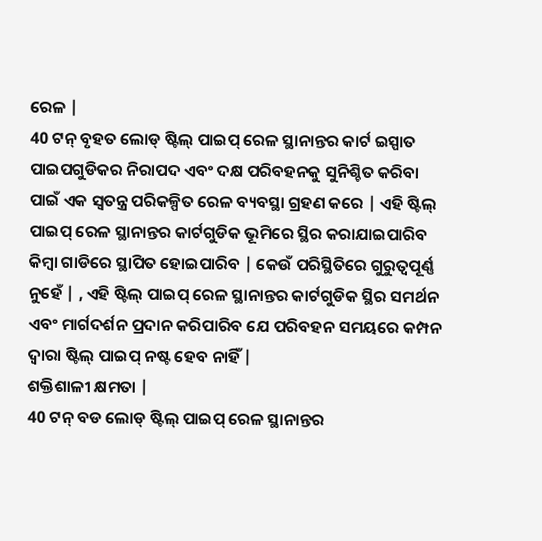ରେଳ |
40 ଟନ୍ ବୃହତ ଲୋଡ୍ ଷ୍ଟିଲ୍ ପାଇପ୍ ରେଳ ସ୍ଥାନାନ୍ତର କାର୍ଟ ଇସ୍ପାତ ପାଇପଗୁଡିକର ନିରାପଦ ଏବଂ ଦକ୍ଷ ପରିବହନକୁ ସୁନିଶ୍ଚିତ କରିବା ପାଇଁ ଏକ ସ୍ୱତନ୍ତ୍ର ପରିକଳ୍ପିତ ରେଳ ବ୍ୟବସ୍ଥା ଗ୍ରହଣ କରେ | ଏହି ଷ୍ଟିଲ୍ ପାଇପ୍ ରେଳ ସ୍ଥାନାନ୍ତର କାର୍ଟଗୁଡିକ ଭୂମିରେ ସ୍ଥିର କରାଯାଇପାରିବ କିମ୍ବା ଗାଡିରେ ସ୍ଥାପିତ ହୋଇପାରିବ | କେଉଁ ପରିସ୍ଥିତିରେ ଗୁରୁତ୍ୱପୂର୍ଣ୍ଣ ନୁହେଁ | , ଏହି ଷ୍ଟିଲ୍ ପାଇପ୍ ରେଳ ସ୍ଥାନାନ୍ତର କାର୍ଟଗୁଡିକ ସ୍ଥିର ସମର୍ଥନ ଏବଂ ମାର୍ଗଦର୍ଶନ ପ୍ରଦାନ କରିପାରିବ ଯେ ପରିବହନ ସମୟରେ କମ୍ପନ ଦ୍ୱାରା ଷ୍ଟିଲ୍ ପାଇପ୍ ନଷ୍ଟ ହେବ ନାହିଁ |
ଶକ୍ତିଶାଳୀ କ୍ଷମତା |
40 ଟନ୍ ବଡ ଲୋଡ୍ ଷ୍ଟିଲ୍ ପାଇପ୍ ରେଳ ସ୍ଥାନାନ୍ତର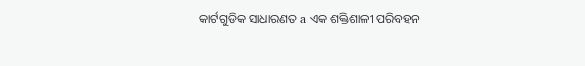କାର୍ଟଗୁଡିକ ସାଧାରଣତ a ଏକ ଶକ୍ତିଶାଳୀ ପରିବହନ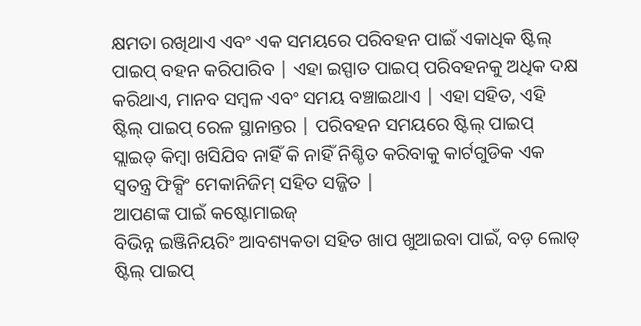କ୍ଷମତା ରଖିଥାଏ ଏବଂ ଏକ ସମୟରେ ପରିବହନ ପାଇଁ ଏକାଧିକ ଷ୍ଟିଲ୍ ପାଇପ୍ ବହନ କରିପାରିବ | ଏହା ଇସ୍ପାତ ପାଇପ୍ ପରିବହନକୁ ଅଧିକ ଦକ୍ଷ କରିଥାଏ, ମାନବ ସମ୍ବଳ ଏବଂ ସମୟ ବଞ୍ଚାଇଥାଏ | ଏହା ସହିତ, ଏହି ଷ୍ଟିଲ୍ ପାଇପ୍ ରେଳ ସ୍ଥାନାନ୍ତର | ପରିବହନ ସମୟରେ ଷ୍ଟିଲ୍ ପାଇପ୍ ସ୍ଲାଇଡ୍ କିମ୍ବା ଖସିଯିବ ନାହିଁ କି ନାହିଁ ନିଶ୍ଚିତ କରିବାକୁ କାର୍ଟଗୁଡିକ ଏକ ସ୍ୱତନ୍ତ୍ର ଫିକ୍ସିଂ ମେକାନିଜିମ୍ ସହିତ ସଜ୍ଜିତ |
ଆପଣଙ୍କ ପାଇଁ କଷ୍ଟୋମାଇଜ୍
ବିଭିନ୍ନ ଇଞ୍ଜିନିୟରିଂ ଆବଶ୍ୟକତା ସହିତ ଖାପ ଖୁଆଇବା ପାଇଁ, ବଡ଼ ଲୋଡ୍ ଷ୍ଟିଲ୍ ପାଇପ୍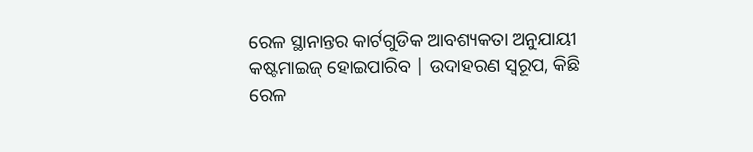ରେଳ ସ୍ଥାନାନ୍ତର କାର୍ଟଗୁଡିକ ଆବଶ୍ୟକତା ଅନୁଯାୟୀ କଷ୍ଟମାଇଜ୍ ହୋଇପାରିବ | ଉଦାହରଣ ସ୍ୱରୂପ, କିଛି ରେଳ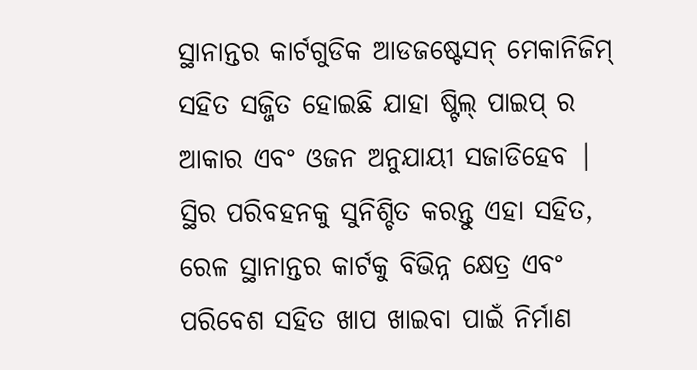ସ୍ଥାନାନ୍ତର କାର୍ଟଗୁଡିକ ଆଡଜଷ୍ଟେସନ୍ ମେକାନିଜିମ୍ ସହିତ ସଜ୍ଜିତ ହୋଇଛି ଯାହା ଷ୍ଟିଲ୍ ପାଇପ୍ ର ଆକାର ଏବଂ ଓଜନ ଅନୁଯାୟୀ ସଜାଡିହେବ | ସ୍ଥିର ପରିବହନକୁ ସୁନିଶ୍ଚିତ କରନ୍ତୁ ଏହା ସହିତ, ରେଳ ସ୍ଥାନାନ୍ତର କାର୍ଟକୁ ବିଭିନ୍ନ କ୍ଷେତ୍ର ଏବଂ ପରିବେଶ ସହିତ ଖାପ ଖାଇବା ପାଇଁ ନିର୍ମାଣ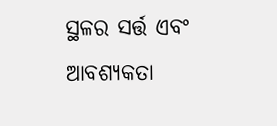ସ୍ଥଳର ସର୍ତ୍ତ ଏବଂ ଆବଶ୍ୟକତା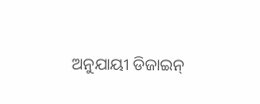ଅନୁଯାୟୀ ଡିଜାଇନ୍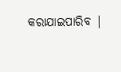କରାଯାଇପାରିବ |